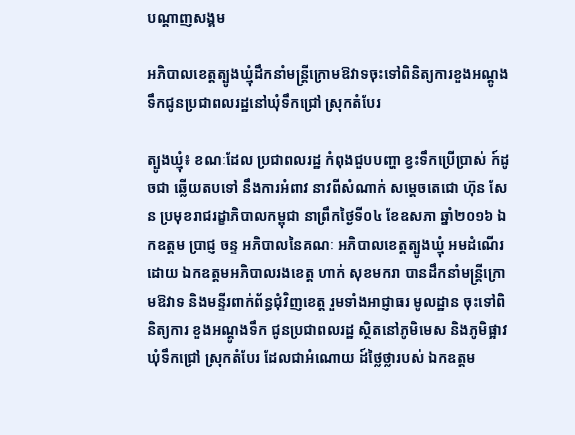បណ្តាញសង្គម

អភិបាលខេត្តត្បូងឃ្មុំដឹកនាំមន្រ្តីក្រោមឱវាទចុះទៅពិនិត្យការខួងអណ្តូងទឹកជូនប្រជាពលរដ្ឋនៅឃុំទឹកជ្រៅ ស្រុកតំបែរ

ត្បូងឃ្មុំ៖ ខណៈដែល ប្រជាពលរដ្ឋ កំពុងជួបបញ្ហា ខ្វះទឹកប្រើប្រាស់ ក៍ដូចជា ឆ្លើយតបទៅ នឹងការអំពាវ នាវពីសំណាក់ សម្តេចតេជោ ហ៊ុន សែន ប្រមុខរាជរដ្ខាភិបាលកម្ពុជា នាព្រឹកថ្ងៃទី០៤ ខែឧសភា ឆ្នាំ២០១៦ ឯកឧត្តម ប្រាជ្ញ ចន្ទ អភិបាលនៃគណៈ អភិបាលខេត្តត្បូងឃ្មុំ អមដំណើរដោយ ឯកឧត្តមអភិបាលរងខេត្ត ហាក់ សុខមករា បានដឹកនាំមន្រ្តីក្រោមឱវាទ និងមន្ទីរពាក់ព័ន្ធជុំវិញខេត្ត រួមទាំងអាជ្ញាធរ មូលដ្ឋាន ចុះទៅពិនិត្យការ ខួងអណ្តូងទឹក ជូនប្រជាពលរដ្ឋ ស្ថិតនៅភូមិមេស និងភូមិផ្អាវ ឃុំទឹកជ្រៅ ស្រុកតំបែរ ដែលជាអំណោយ ដ៍ថ្លៃថ្លារបស់ ឯកឧត្តម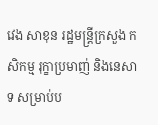វេង សាខុន រដ្ឋមន្រ្តីក្រសួង កសិកម្ម រុក្ខាប្រមាញ់ និងនេសាទ សម្រាប់ប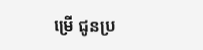ម្រើ ជូនប្រ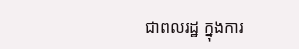ជាពលរដ្ឋ ក្នុងការ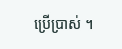ប្រើប្រាស់ ។